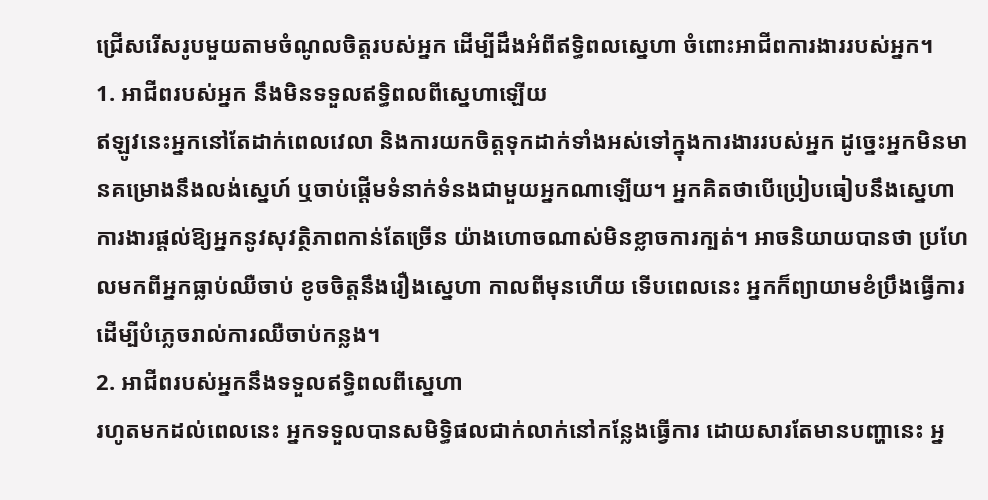ជ្រើសរើសរូបមួយតាមចំណូលចិត្តរបស់អ្នក ដើម្បីដឹងអំពីឥទ្ធិពលស្នេហា ចំពោះអាជីពការងាររបស់អ្នក។
1. អាជីពរបស់អ្នក នឹងមិនទទួលឥទ្ធិពលពីស្នេហាឡើយ
ឥឡូវនេះអ្នកនៅតែដាក់ពេលវេលា និងការយកចិត្តទុកដាក់ទាំងអស់ទៅក្នុងការងាររបស់អ្នក ដូច្នេះអ្នកមិនមានគម្រោងនឹងលង់ស្នេហ៍ ឬចាប់ផ្ដើមទំនាក់ទំនងជាមួយអ្នកណាឡើយ។ អ្នកគិតថាបើប្រៀបធៀបនឹងស្នេហា ការងារផ្តល់ឱ្យអ្នកនូវសុវត្ថិភាពកាន់តែច្រើន យ៉ាងហោចណាស់មិនខ្លាចការក្បត់។ អាចនិយាយបានថា ប្រហែលមកពីអ្នកធ្លាប់ឈឺចាប់ ខូចចិត្តនឹងរឿងស្នេហា កាលពីមុនហើយ ទើបពេលនេះ អ្នកក៏ព្យាយាមខំប្រឹងធ្វើការ ដើម្បីបំភ្លេចរាល់ការឈឺចាប់កន្លង។
2. អាជីពរបស់អ្នកនឹងទទួលឥទ្ធិពលពីស្នេហា
រហូតមកដល់ពេលនេះ អ្នកទទួលបានសមិទ្ធិផលជាក់លាក់នៅកន្លែងធ្វើការ ដោយសារតែមានបញ្ហានេះ អ្ន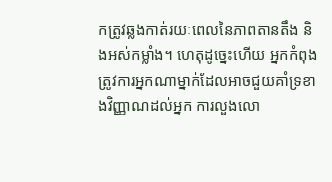កត្រូវឆ្លងកាត់រយៈពេលនៃភាពតានតឹង និងអស់កម្លាំង។ ហេតុដូច្នេះហើយ អ្នកកំពុងត្រូវការអ្នកណាម្នាក់ដែលអាចជួយគាំទ្រខាងវិញ្ញាណដល់អ្នក ការលួងលោ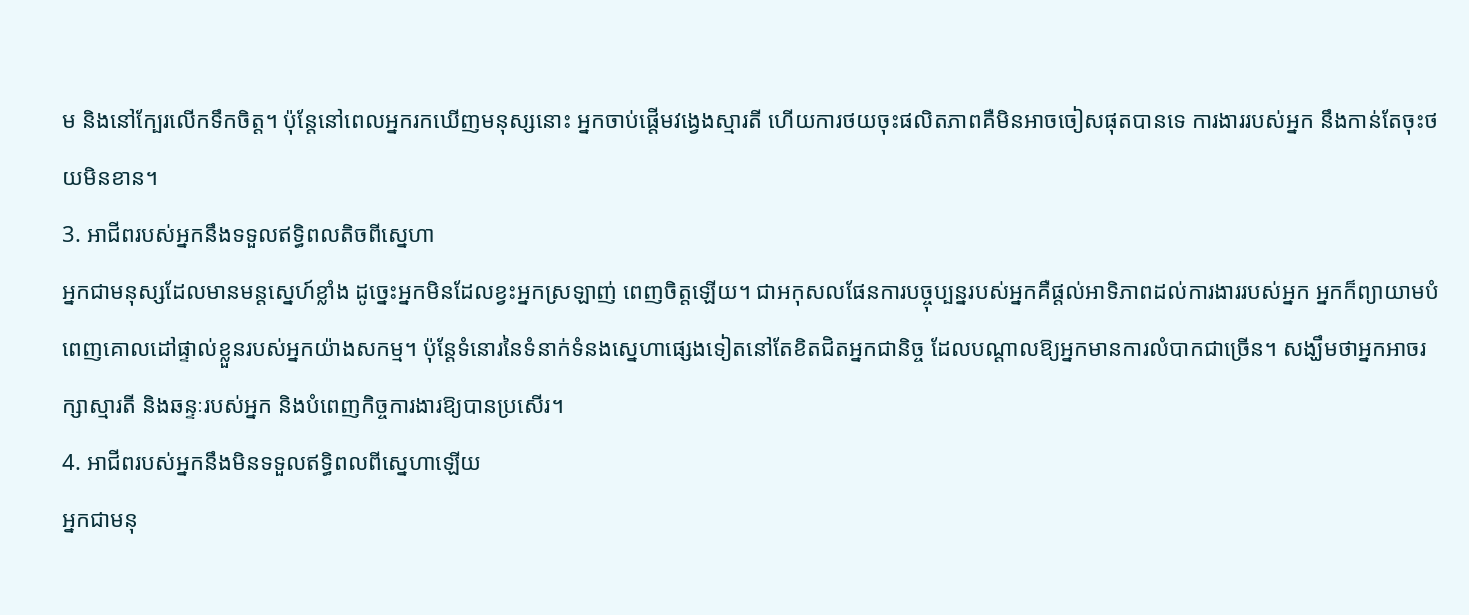ម និងនៅក្បែរលើកទឹកចិត្ត។ ប៉ុន្តែនៅពេលអ្នករកឃើញមនុស្សនោះ អ្នកចាប់ផ្តើមវង្វេងស្មារតី ហើយការថយចុះផលិតភាពគឺមិនអាចចៀសផុតបានទេ ការងាររបស់អ្នក នឹងកាន់តែចុះថយមិនខាន។
3. អាជីពរបស់អ្នកនឹងទទួលឥទ្ធិពលតិចពីស្នេហា
អ្នកជាមនុស្សដែលមានមន្តស្នេហ៍ខ្លាំង ដូច្នេះអ្នកមិនដែលខ្វះអ្នកស្រឡាញ់ ពេញចិត្តឡើយ។ ជាអកុសលផែនការបច្ចុប្បន្នរបស់អ្នកគឺផ្តល់អាទិភាពដល់ការងាររបស់អ្នក អ្នកក៏ព្យាយាមបំពេញគោលដៅផ្ទាល់ខ្លួនរបស់អ្នកយ៉ាងសកម្ម។ ប៉ុន្តែទំនោរនៃទំនាក់ទំនងស្នេហាផ្សេងទៀតនៅតែខិតជិតអ្នកជានិច្ច ដែលបណ្តាលឱ្យអ្នកមានការលំបាកជាច្រើន។ សង្ឃឹមថាអ្នកអាចរក្សាស្មារតី និងឆន្ទៈរបស់អ្នក និងបំពេញកិច្ចការងារឱ្យបានប្រសើរ។
4. អាជីពរបស់អ្នកនឹងមិនទទួលឥទ្ធិពលពីស្នេហាឡើយ
អ្នកជាមនុ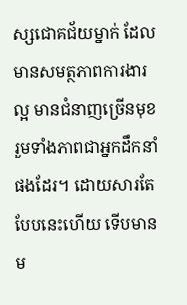ស្សជោគជ័យម្នាក់ ដែលមានសមត្ថភាពការងារល្អ មានជំនាញច្រើនមុខរួមទាំងភាពជាអ្នកដឹកនាំផងដែរ។ ដោយសារតែបែបនេះហើយ ទើបមានម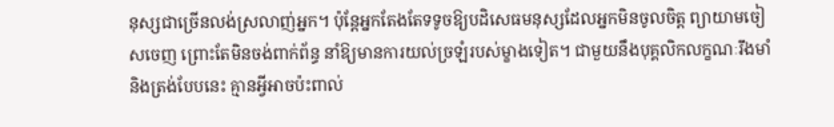នុស្សជាច្រើនលង់ស្រលាញ់អ្នក។ ប៉ុន្តែអ្នកតែងតែទទូចឱ្យបដិសេធមនុស្សដែលអ្នកមិនចូលចិត្ត ព្យាយាមចៀសចេញ ព្រោះតែមិនចង់ពាក់ព័ន្ធ នាំឱ្យមានការយល់ច្រឡំរបស់ម្ខាងទៀត។ ជាមួយនឹងបុគ្គលិកលក្ខណៈរឹងមាំ និងត្រង់បែបនេះ គ្មានអ្វីអាចប៉ះពាល់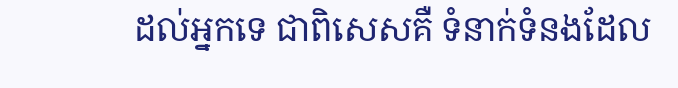ដល់អ្នកទេ ជាពិសេសគឺ ទំនាក់ទំនងដែល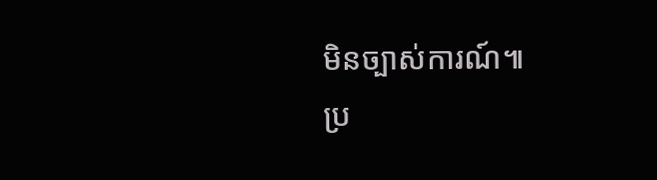មិនច្បាស់ការណ៍៕
ប្រ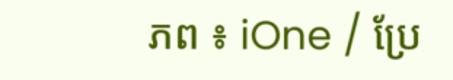ភព ៖ iOne / ប្រែ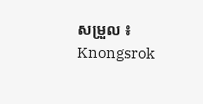សម្រួល ៖ Knongsrok